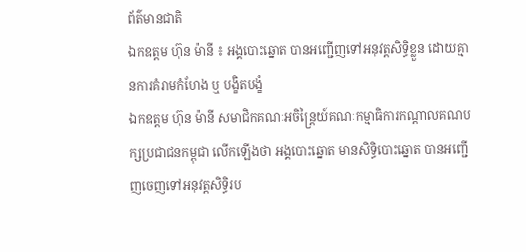ព័ត៌មានជាតិ
ឯកឧត្ដម ហ៊ុន ម៉ានី ៖ អង្គបោះឆ្នោត បានអញ្ជើញទៅអនុវត្តសិទ្ធិខ្លួន ដោយគ្មានការគំរាមកំហែង ឬ បង្ខិតបង្ខំ
ឯកឧត្ដម ហ៊ុន ម៉ានី សមាជិកគណៈអចិន្ត្រៃយ៍គណៈកម្មាធិការកណ្ដាលគណបក្សប្រជាជនកម្ពុជា លើកឡើងថា អង្គបោះឆ្នោត មានសិទ្ធិបោះឆ្នោត បានអញ្ជើញចេញទៅអនុវត្តសិទ្ធិរប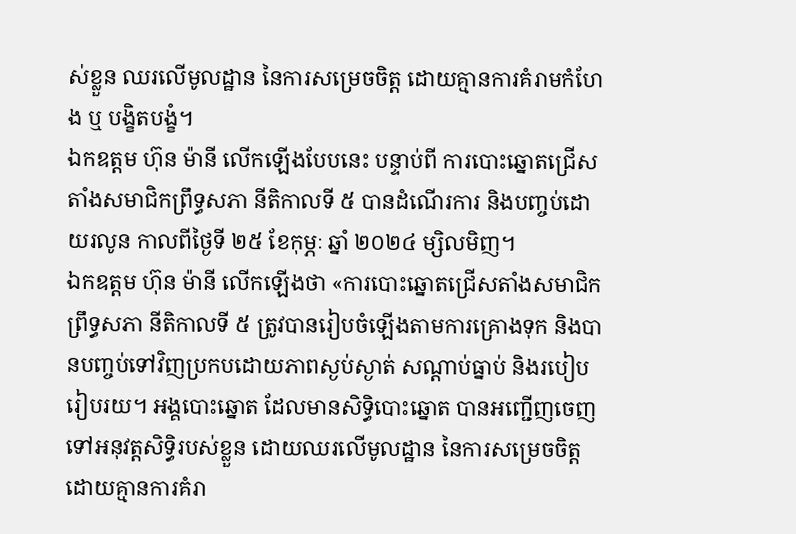ស់ខ្លួន ឈរលើមូលដ្ឋាន នៃការសម្រេចចិត្ត ដោយគ្មានការគំរាមកំហែង ឬ បង្ខិតបង្ខំ។
ឯកឧត្ដម ហ៊ុន ម៉ានី លើកឡើងបែបនេះ បន្ទាប់ពី ការបោះឆ្នោតជ្រើសតាំងសមាជិកព្រឹទ្ធសភា នីតិកាលទី ៥ បានដំណើរការ និងបញ្ចប់ដោយរលូន កាលពីថ្ងៃទី ២៥ ខែកុម្ភៈ ឆ្នាំ ២០២៤ ម្សិលមិញ។
ឯកឧត្ដម ហ៊ុន ម៉ានី លើកឡើងថា «ការបោះឆ្នោតជ្រើសតាំងសមាជិកព្រឹទ្ធសភា នីតិកាលទី ៥ ត្រូវបានរៀបចំឡើងតាមការគ្រោងទុក និងបានបញ្ចប់ទៅវិញប្រកបដោយភាពស្ងប់ស្ងាត់ សណ្ដាប់ធ្នាប់ និងរបៀបរៀបរយ។ អង្គបោះឆ្នោត ដែលមានសិទ្ធិបោះឆ្នោត បានអញ្ជើញចេញទៅអនុវត្តសិទ្ធិរបស់ខ្លួន ដោយឈរលើមូលដ្ឋាន នៃការសម្រេចចិត្ត ដោយគ្មានការគំរា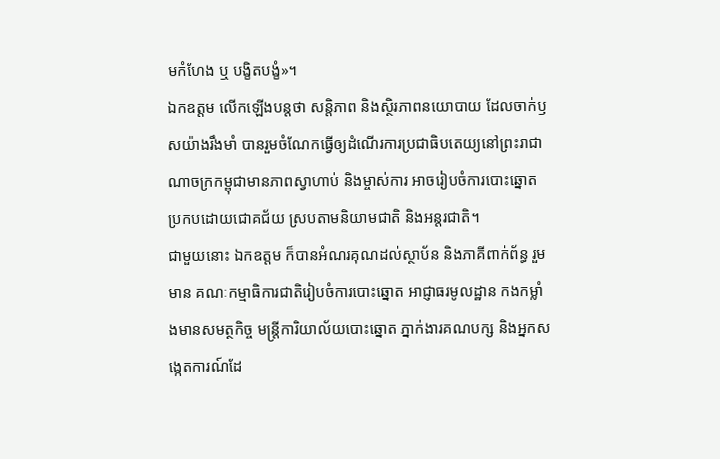មកំហែង ឬ បង្ខិតបង្ខំ»។
ឯកឧត្ដម លើកឡើងបន្តថា សន្តិភាព និងស្ថិរភាពនយោបាយ ដែលចាក់ឫសយ៉ាងរឹងមាំ បានរួមចំណែកធ្វើឲ្យដំណើរការប្រជាធិបតេយ្យនៅព្រះរាជាណាចក្រកម្ពុជាមានភាពស្វាហាប់ និងម្ចាស់ការ អាចរៀបចំការបោះឆ្នោតប្រកបដោយជោគជ័យ ស្របតាមនិយាមជាតិ និងអន្តរជាតិ។
ជាមួយនោះ ឯកឧត្ដម ក៏បានអំណរគុណដល់ស្ថាប័ន និងភាគីពាក់ព័ន្ធ រួមមាន គណៈកម្មាធិការជាតិរៀបចំការបោះឆ្នោត អាជ្ញាធរមូលដ្ឋាន កងកម្លាំងមានសមត្ថកិច្ច មន្ត្រីការិយាល័យបោះឆ្នោត ភ្នាក់ងារគណបក្ស និងអ្នកសង្កេតការណ៍ដែ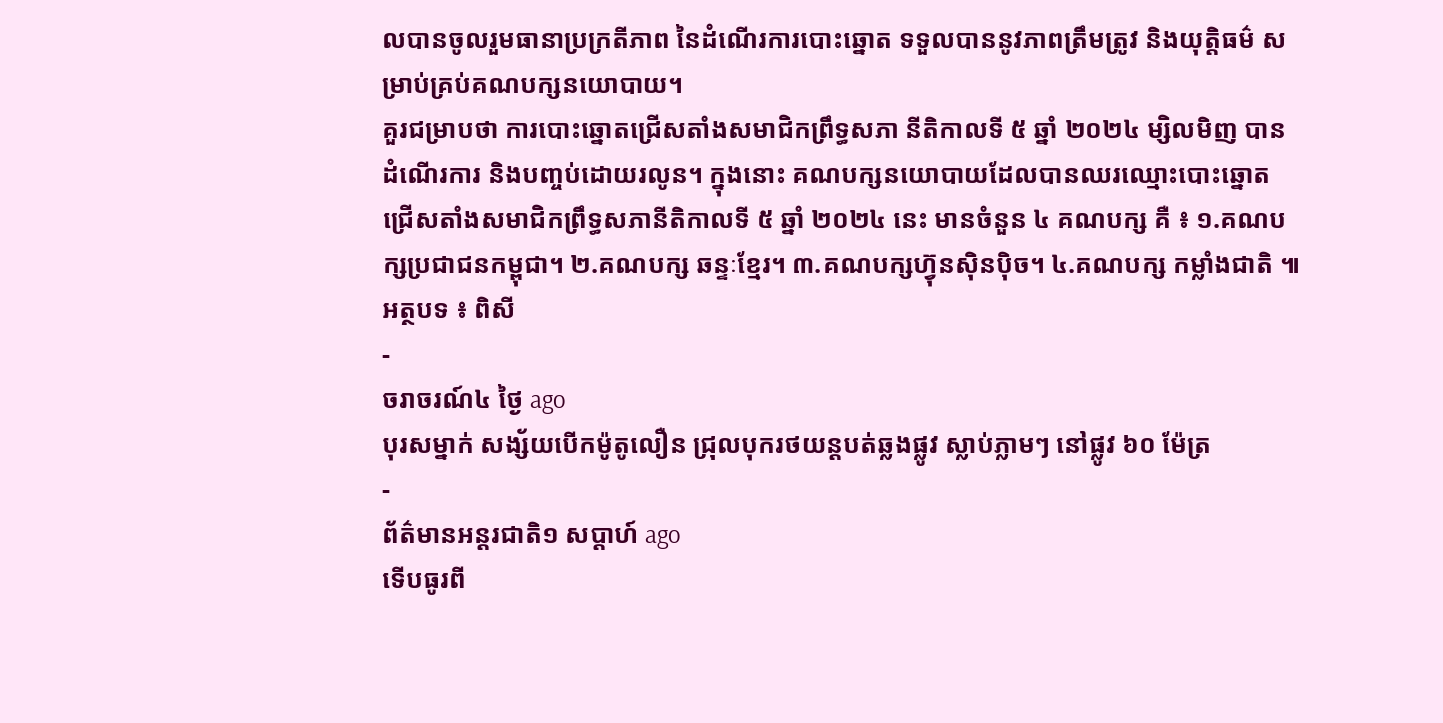លបានចូលរួមធានាប្រក្រតីភាព នៃដំណើរការបោះឆ្នោត ទទួលបាននូវភាពត្រឹមត្រូវ និងយុត្តិធម៌ សម្រាប់គ្រប់គណបក្សនយោបាយ។
គួរជម្រាបថា ការបោះឆ្នោតជ្រើសតាំងសមាជិកព្រឹទ្ធសភា នីតិកាលទី ៥ ឆ្នាំ ២០២៤ ម្សិលមិញ បានដំណើរការ និងបញ្ចប់ដោយរលូន។ ក្នុងនោះ គណបក្សនយោបាយដែលបានឈរឈ្មោះបោះឆ្នោតជ្រើសតាំងសមាជិកព្រឹទ្ធសភានីតិកាលទី ៥ ឆ្នាំ ២០២៤ នេះ មានចំនួន ៤ គណបក្ស គឺ ៖ ១.គណបក្សប្រជាជនកម្ពុជា។ ២.គណបក្ស ឆន្ទៈខ្មែរ។ ៣.គណបក្សហ្វ៊ុនស៊ិនប៉ិច។ ៤.គណបក្ស កម្លាំងជាតិ ៕
អត្ថបទ ៖ ពិសី
-
ចរាចរណ៍៤ ថ្ងៃ ago
បុរសម្នាក់ សង្ស័យបើកម៉ូតូលឿន ជ្រុលបុករថយន្តបត់ឆ្លងផ្លូវ ស្លាប់ភ្លាមៗ នៅផ្លូវ ៦០ ម៉ែត្រ
-
ព័ត៌មានអន្ដរជាតិ១ សប្តាហ៍ ago
ទើបធូរពី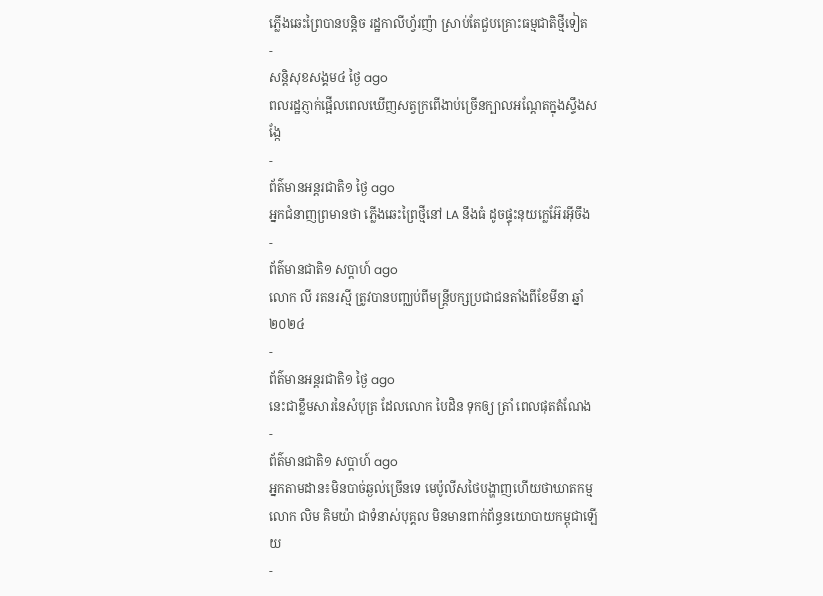ភ្លើងឆេះព្រៃបានបន្តិច រដ្ឋកាលីហ្វ័រញ៉ា ស្រាប់តែជួបគ្រោះធម្មជាតិថ្មីទៀត
-
សន្តិសុខសង្គម៤ ថ្ងៃ ago
ពលរដ្ឋភ្ញាក់ផ្អើលពេលឃើញសត្វក្រពើងាប់ច្រើនក្បាលអណ្ដែតក្នុងស្ទឹងសង្កែ
-
ព័ត៌មានអន្ដរជាតិ១ ថ្ងៃ ago
អ្នកជំនាញព្រមានថា ភ្លើងឆេះព្រៃថ្មីនៅ LA នឹងធំ ដូចផ្ទុះនុយក្លេអ៊ែរអ៊ីចឹង
-
ព័ត៌មានជាតិ១ សប្តាហ៍ ago
លោក លី រតនរស្មី ត្រូវបានបញ្ឈប់ពីមន្ត្រីបក្សប្រជាជនតាំងពីខែមីនា ឆ្នាំ២០២៤
-
ព័ត៌មានអន្ដរជាតិ១ ថ្ងៃ ago
នេះជាខ្លឹមសារនៃសំបុត្រ ដែលលោក បៃដិន ទុកឲ្យ ត្រាំ ពេលផុតតំណែង
-
ព័ត៌មានជាតិ១ សប្តាហ៍ ago
អ្នកតាមដាន៖មិនបាច់ឆ្ងល់ច្រើនទេ មេប៉ូលីសថៃបង្ហាញហើយថាឃាតកម្មលោក លិម គិមយ៉ា ជាទំនាស់បុគ្គល មិនមានពាក់ព័ន្ធនយោបាយកម្ពុជាឡើយ
-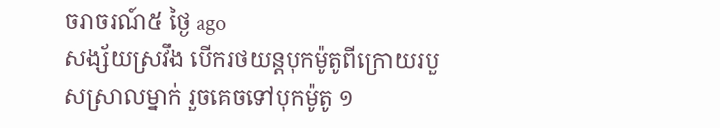ចរាចរណ៍៥ ថ្ងៃ ago
សង្ស័យស្រវឹង បើករថយន្តបុកម៉ូតូពីក្រោយរបួសស្រាលម្នាក់ រួចគេចទៅបុកម៉ូតូ ១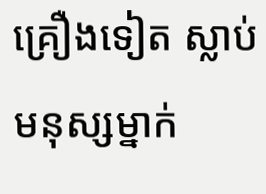គ្រឿងទៀត ស្លាប់មនុស្សម្នាក់